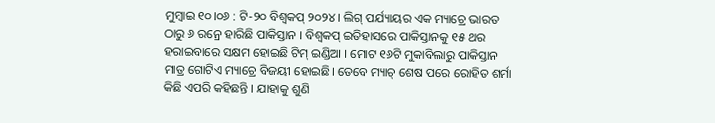ମୁମ୍ବାଇ ୧୦।୦୬ : ଟି-୨୦ ବିଶ୍ୱକପ୍ ୨୦୨୪ । ଲିଗ୍ ପର୍ଯ୍ୟାୟର ଏକ ମ୍ୟାଚ୍ରେ ଭାରତ ଠାରୁ ୬ ରନ୍ରେ ହାରିଛି ପାକିସ୍ତାନ । ବିଶ୍ୱକପ୍ ଇତିହାସରେ ପାକିସ୍ତାନକୁ ୧୫ ଥର ହରାଇବାରେ ସକ୍ଷମ ହୋଇଛି ଟିମ୍ ଇଣ୍ଡିଆ । ମୋଟ ୧୬ଟି ମୁକାବିଲାରୁ ପାକିସ୍ତାନ ମାତ୍ର ଗୋଟିଏ ମ୍ୟାଚ୍ରେ ବିଜୟୀ ହୋଇଛି। ତେବେ ମ୍ୟାଚ୍ ଶେଷ ପରେ ରୋହିତ ଶର୍ମା କିଛି ଏପରି କହିଛନ୍ତି । ଯାହାକୁ ଶୁଣି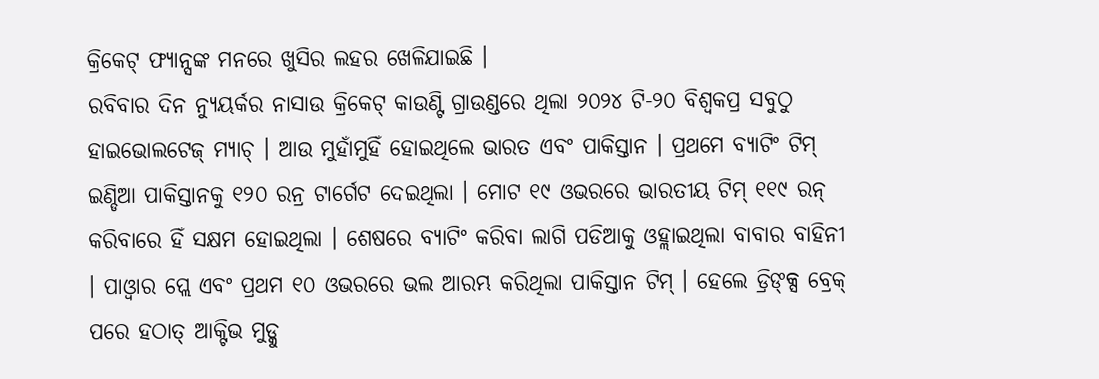କ୍ରିକେଟ୍ ଫ୍ୟାନ୍ସଙ୍କ ମନରେ ଖୁସିର ଲହର ଖେଳିଯାଇଛି ।
ରବିବାର ଦିନ ନ୍ୟୁୟର୍କର ନାସାଉ କ୍ରିକେଟ୍ କାଉଣ୍ଟି ଗ୍ରାଉଣ୍ଡରେ ଥିଲା ୨୦୨୪ ଟି-୨୦ ବିଶ୍ୱକପ୍ର ସବୁଠୁ ହାଇଭୋଲଟେଜ୍ ମ୍ୟାଚ୍ । ଆଉ ମୁହାଁମୁହିଁ ହୋଇଥିଲେ ଭାରତ ଏବଂ ପାକିସ୍ତାନ । ପ୍ରଥମେ ବ୍ୟାଟିଂ ଟିମ୍ ଇଣ୍ଡିଆ ପାକିସ୍ତାନକୁ ୧୨୦ ରନ୍ର ଟାର୍ଗେଟ ଦେଇଥିଲା । ମୋଟ ୧୯ ଓଭରରେ ଭାରତୀୟ ଟିମ୍ ୧୧୯ ରନ୍ କରିବାରେ ହିଁ ସକ୍ଷମ ହୋଇଥିଲା । ଶେଷରେ ବ୍ୟାଟିଂ କରିବା ଲାଗି ପଡିଆକୁ ଓହ୍ଲାଇଥିଲା ବାବାର ବାହିନୀ । ପାଓ୍ୱାର ପ୍ଲେ ଏବଂ ପ୍ରଥମ ୧୦ ଓଭରରେ ଭଲ ଆରମ୍ଭ କରିଥିଲା ପାକିସ୍ତାନ ଟିମ୍ । ହେଲେ ଡ୍ରିଙ୍କ୍ସ ବ୍ରେକ୍ ପରେ ହଠାତ୍ ଆକ୍ଟିଭ ମୁଡ୍କୁ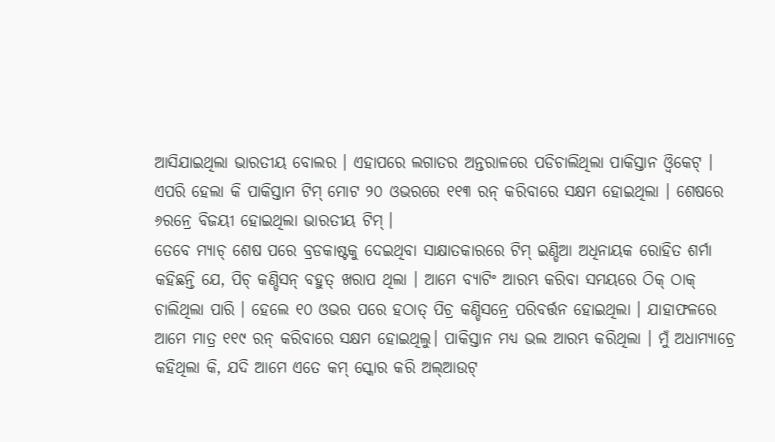ଆସିଯାଇଥିଲା ଭାରତୀୟ ବୋଲର । ଏହାପରେ ଲଗାତର ଅନ୍ତରାଳରେ ପଡିଚାଲିଥିଲା ପାକିସ୍ତାନ ଓ୍ୱିକେଟ୍ । ଏପରି ହେଲା କି ପାକିସ୍ତାମ ଟିମ୍ ମୋଟ ୨୦ ଓଭରରେ ୧୧୩ ରନ୍ କରିବାରେ ସକ୍ଷମ ହୋଇଥିଲା । ଶେଷରେ ୬ରନ୍ରେ ବିଜୟୀ ହୋଇଥିଲା ଭାରତୀୟ ଟିମ୍ ।
ତେବେ ମ୍ୟାଚ୍ ଶେଷ ପରେ ବ୍ରଡକାଷ୍ଟକୁ ଦେଇଥିବା ସାକ୍ଷାତକାରରେ ଟିମ୍ ଇଣ୍ଡିଆ ଅଧିନାୟକ ରୋହିତ ଶର୍ମା କହିଛନ୍ତି ଯେ, ପିଚ୍ କଣ୍ଡିସନ୍ ବହୁତ୍ ଖରାପ ଥିଲା । ଆମେ ବ୍ୟାଟିଂ ଆରମ୍ଭ କରିବା ସମୟରେ ଠିକ୍ ଠାକ୍ ଚାଲିଥିଲା ପାରି । ହେଲେ ୧୦ ଓଭର ପରେ ହଠାତ୍ ପିଚ୍ର କଣ୍ଡିସନ୍ରେ ପରିବର୍ତ୍ତନ ହୋଇଥିଲା । ଯାହାଫଳରେ ଆମେ ମାତ୍ର ୧୧୯ ରନ୍ କରିବାରେ ସକ୍ଷମ ହୋଇଥିଲୁ। ପାକିସ୍ତାନ ମଧ୍ୟ ଭଲ ଆରମ୍ଭ କରିଥିଲା । ମୁଁ ଅଧାମ୍ୟାଚ୍ରେ କହିଥିଲା କି, ଯଦି ଆମେ ଏତେ କମ୍ ସ୍କୋର କରି ଅଲ୍ଆଉଟ୍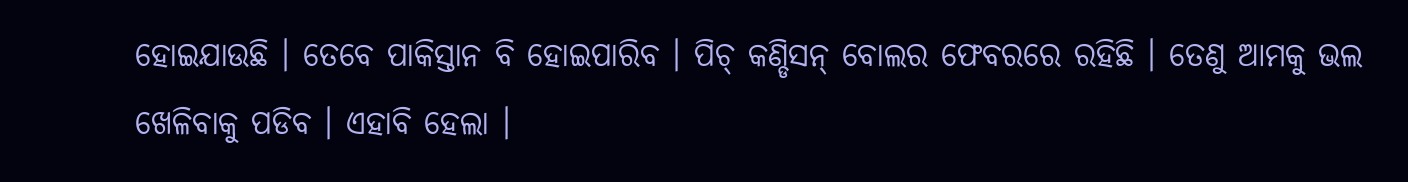ହୋଇଯାଉଛି । ତେବେ ପାକିସ୍ତାନ ବି ହୋଇପାରିବ । ପିଚ୍ କଣ୍ଡିସନ୍ ବୋଲର ଫେବରରେ ରହିଛି । ତେଣୁ ଆମକୁ ଭଲ ଖେଳିବାକୁ ପଡିବ । ଏହାବି ହେଲା ।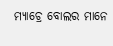ମ୍ୟାଚ୍ରେ ବୋଲର ମାନେ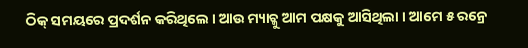ଠିକ୍ ସମୟରେ ପ୍ରଦର୍ଶନ କରିଥିଲେ । ଆଉ ମ୍ୟାଚ୍କୁ ଆମ ପକ୍ଷକୁ ଆସିଥିଲା । ଆମେ ୫ ରନ୍ରେ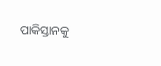ପାକିସ୍ତାନକୁ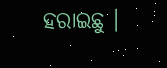ହରାଇଛୁ ।